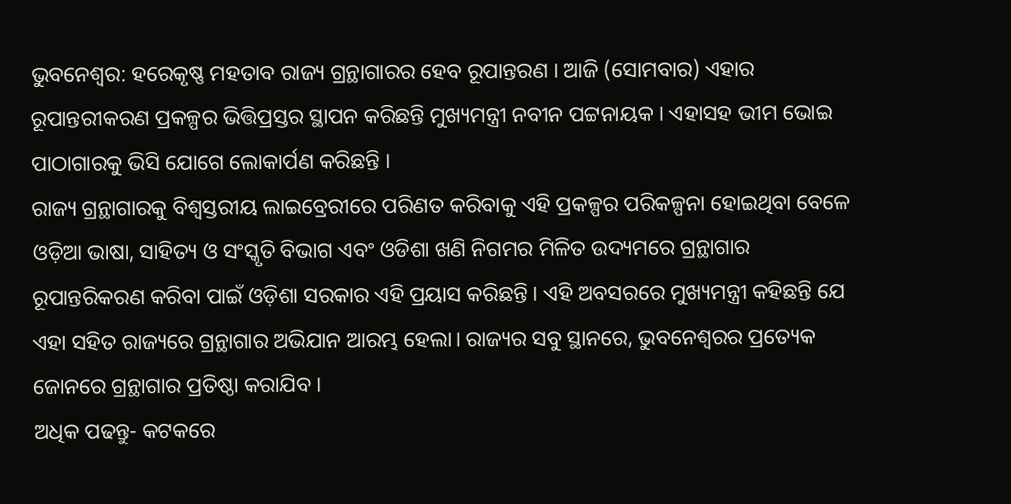ଭୁବନେଶ୍ବର: ହରେକୃଷ୍ଣ ମହତାବ ରାଜ୍ୟ ଗ୍ରନ୍ଥାଗାରର ହେବ ରୂପାନ୍ତରଣ । ଆଜି (ସୋମବାର) ଏହାର ରୂପାନ୍ତରୀକରଣ ପ୍ରକଳ୍ପର ଭିତ୍ତିପ୍ରସ୍ତର ସ୍ଥାପନ କରିଛନ୍ତି ମୁଖ୍ୟମନ୍ତ୍ରୀ ନବୀନ ପଟ୍ଟନାୟକ । ଏହାସହ ଭୀମ ଭୋଇ ପାଠାଗାରକୁ ଭିସି ଯୋଗେ ଲୋକାର୍ପଣ କରିଛନ୍ତି ।
ରାଜ୍ୟ ଗ୍ରନ୍ଥାଗାରକୁ ବିଶ୍ବସ୍ତରୀୟ ଲାଇବ୍ରେରୀରେ ପରିଣତ କରିବାକୁ ଏହି ପ୍ରକଳ୍ପର ପରିକଳ୍ପନା ହୋଇଥିବା ବେଳେ ଓଡ଼ିଆ ଭାଷା, ସାହିତ୍ୟ ଓ ସଂସ୍କୃତି ବିଭାଗ ଏବଂ ଓଡିଶା ଖଣି ନିଗମର ମିଳିତ ଉଦ୍ୟମରେ ଗ୍ରନ୍ଥାଗାର ରୂପାନ୍ତରିକରଣ କରିବା ପାଇଁ ଓଡ଼ିଶା ସରକାର ଏହି ପ୍ରୟାସ କରିଛନ୍ତି । ଏହି ଅବସରରେ ମୁଖ୍ୟମନ୍ତ୍ରୀ କହିଛନ୍ତି ଯେ ଏହା ସହିତ ରାଜ୍ୟରେ ଗ୍ରନ୍ଥାଗାର ଅଭିଯାନ ଆରମ୍ଭ ହେଲା। ରାଜ୍ୟର ସବୁ ସ୍ଥାନରେ, ଭୁବନେଶ୍ଵରର ପ୍ରତ୍ୟେକ ଜୋନରେ ଗ୍ରନ୍ଥାଗାର ପ୍ରତିଷ୍ଠା କରାଯିବ ।
ଅଧିକ ପଢନ୍ତୁ- କଟକରେ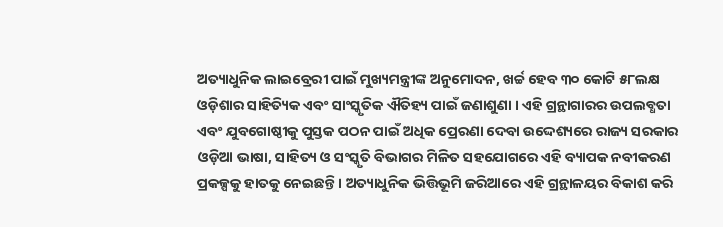ଅତ୍ୟାଧୁନିକ ଲାଇବ୍ରେରୀ ପାଇଁ ମୁଖ୍ୟମନ୍ତ୍ରୀଙ୍କ ଅନୁମୋଦନ, ଖର୍ଚ୍ଚ ହେବ ୩୦ କୋଟି ୫୮ଲକ୍ଷ
ଓଡ଼ିଶାର ସାହିତ୍ୟିକ ଏବଂ ସାଂସ୍କୃତିକ ଐତିହ୍ୟ ପାଇଁ ଜଣାଶୁଣା । ଏହି ଗ୍ରନ୍ଥାଗାରର ଉପଲବ୍ଧତା ଏବଂ ଯୁବଗୋଷ୍ଠୀକୁ ପୁସ୍ତକ ପଠନ ପାଇଁ ଅଧିକ ପ୍ରେରଣା ଦେବା ଉଦ୍ଦେଶ୍ୟରେ ରାଜ୍ୟ ସରକାର ଓଡ଼ିଆ ଭାଷା, ସାହିତ୍ୟ ଓ ସଂସ୍କୃତି ବିଭାଗର ମିଳିତ ସହଯୋଗରେ ଏହି ବ୍ୟାପକ ନବୀକରଣ ପ୍ରକଳ୍ପକୁ ହାତକୁ ନେଇଛନ୍ତି । ଅତ୍ୟାଧୁନିକ ଭିତ୍ତିଭୂମି ଜରିଆରେ ଏହି ଗ୍ରନ୍ଥାଳୟର ବିକାଶ କରି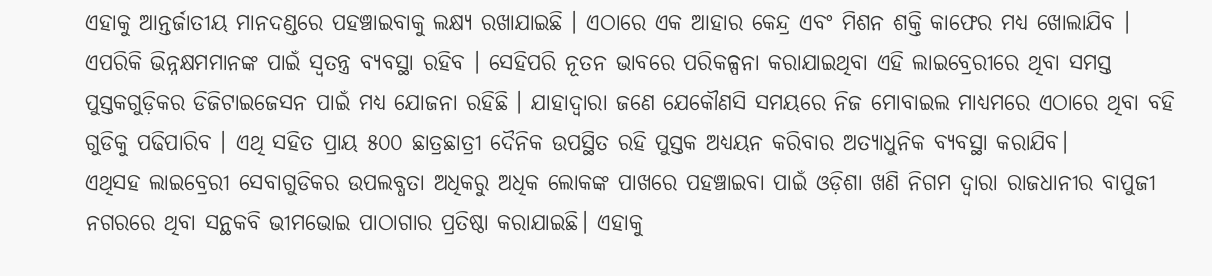ଏହାକୁ ଆନ୍ତର୍ଜାତୀୟ ମାନଦଣ୍ଡରେ ପହଞ୍ଚାଇବାକୁ ଲକ୍ଷ୍ୟ ରଖାଯାଇଛି । ଏଠାରେ ଏକ ଆହାର କେନ୍ଦ୍ର ଏବଂ ମିଶନ ଶକ୍ତି କାଫେର ମଧ୍ୟ ଖୋଲାଯିବ । ଏପରିକି ଭିନ୍ନକ୍ଷମମାନଙ୍କ ପାଇଁ ସ୍ବତନ୍ତ୍ର ବ୍ୟବସ୍ଥା ରହିବ । ସେହିପରି ନୂତନ ଭାବରେ ପରିକଳ୍ପନା କରାଯାଇଥିବା ଏହି ଲାଇବ୍ରେରୀରେ ଥିବା ସମସ୍ତ ପୁସ୍ତକଗୁଡ଼ିକର ଡିଜିଟାଇଜେସନ ପାଇଁ ମଧ୍ୟ ଯୋଜନା ରହିଛି । ଯାହାଦ୍ଵାରା ଜଣେ ଯେକୌଣସି ସମୟରେ ନିଜ ମୋବାଇଲ ମାଧ୍ୟମରେ ଏଠାରେ ଥିବା ବହି ଗୁଡିକୁ ପଢିପାରିବ । ଏଥି ସହିତ ପ୍ରାୟ ୫୦୦ ଛାତ୍ରଛାତ୍ରୀ ଦୈନିକ ଉପସ୍ଥିତ ରହି ପୁସ୍ତକ ଅଧ୍ୟୟନ କରିବାର ଅତ୍ୟାଧୁନିକ ବ୍ୟବସ୍ଥା କରାଯିବ।
ଏଥିସହ ଲାଇବ୍ରେରୀ ସେବାଗୁଡିକର ଉପଲବ୍ଧତା ଅଧିକରୁ ଅଧିକ ଲୋକଙ୍କ ପାଖରେ ପହଞ୍ଚାଇବା ପାଇଁ ଓଡ଼ିଶା ଖଣି ନିଗମ ଦ୍ଵାରା ରାଜଧାନୀର ବାପୁଜୀ ନଗରରେ ଥିବା ସନ୍ଥକବି ଭୀମଭୋଇ ପାଠାଗାର ପ୍ରତିଷ୍ଠା କରାଯାଇଛି। ଏହାକୁ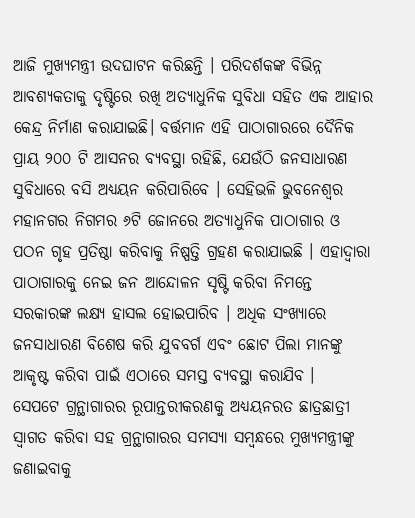ଆଜି ମୁଖ୍ୟମନ୍ତ୍ରୀ ଉଦଘାଟନ କରିଛନ୍ତି । ପରିଦର୍ଶକଙ୍କ ବିଭିନ୍ନ ଆବଶ୍ୟକତାକୁ ଦୃଷ୍ଟିରେ ରଖି ଅତ୍ୟାଧୁନିକ ସୁବିଧା ସହିତ ଏକ ଆହାର କେନ୍ଦ୍ର ନିର୍ମାଣ କରାଯାଇଛି। ବର୍ତ୍ତମାନ ଏହି ପାଠାଗାରରେ ଦୈନିକ ପ୍ରାୟ ୨୦୦ ଟି ଆସନର ବ୍ୟବସ୍ଥା ରହିଛି, ଯେଉଁଠି ଜନସାଧାରଣ ସୁବିଧାରେ ବସି ଅଧ୍ୟୟନ କରିପାରିବେ । ସେହିଭଳି ଭୁବନେଶ୍ବର ମହାନଗର ନିଗମର ୬ଟି ଜୋନରେ ଅତ୍ୟାଧୁନିକ ପାଠାଗାର ଓ ପଠନ ଗୃହ ପ୍ରତିଷ୍ଠା କରିବାକୁ ନିଷ୍ପତ୍ତି ଗ୍ରହଣ କରାଯାଇଛି । ଏହାଦ୍ବାରା ପାଠାଗାରକୁ ନେଇ ଜନ ଆନ୍ଦୋଳନ ସୃଷ୍ଟି କରିବା ନିମନ୍ତେ ସରକାରଙ୍କ ଲକ୍ଷ୍ୟ ହାସଲ ହୋଇପାରିବ । ଅଧିକ ସଂଖ୍ୟାରେ ଜନସାଧାରଣ ବିଶେଷ କରି ଯୁବବର୍ଗ ଏବଂ ଛୋଟ ପିଲା ମାନଙ୍କୁ ଆକୃଷ୍ଟ କରିବା ପାଇଁ ଏଠାରେ ସମସ୍ତ ବ୍ୟବସ୍ଥା କରାଯିବ ।
ସେପଟେ ଗ୍ରନ୍ଥାଗାରର ରୂପାନ୍ତରୀକରଣକୁ ଅଧ୍ୟୟନରତ ଛାତ୍ରଛାତ୍ରୀ ସ୍ବାଗତ କରିବା ସହ ଗ୍ରନ୍ଥାଗାରର ସମସ୍ୟା ସମ୍ବନ୍ଧରେ ମୁଖ୍ୟମନ୍ତ୍ରୀଙ୍କୁ ଜଣାଇବାକୁ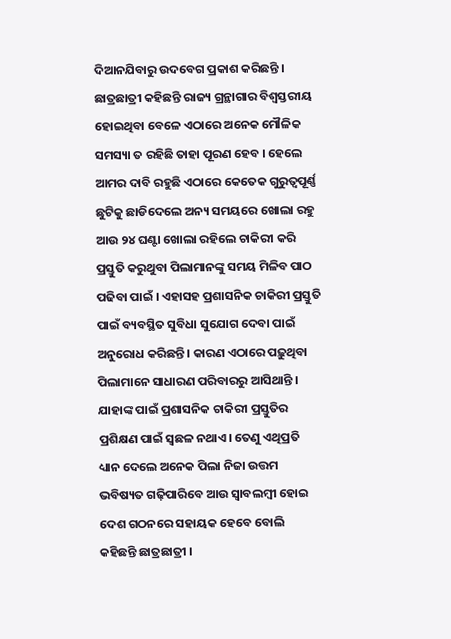ଦିଆନଯିବାରୁ ଉଦବେଗ ପ୍ରକାଶ କରିଛନ୍ତି । ଛାତ୍ରଛାତ୍ରୀ କହିଛନ୍ତି ରାଜ୍ୟ ଗ୍ରନ୍ଥାଗାର ବିଶ୍ବସ୍ତରୀୟ ହୋଇଥିବା ବେଳେ ଏଠାରେ ଅନେକ ମୌଳିକ ସମସ୍ୟା ତ ରହିଛି ତାହା ପୂରଣ ହେବ । ହେଲେ ଆମର ଦାବି ରହୁଛି ଏଠାରେ କେତେକ ଗୁରୁତ୍ବପୂର୍ଣ୍ଣ ଛୁଟିକୁ ଛାଡିଦେଲେ ଅନ୍ୟ ସମୟରେ ଖୋଲା ରହୁ ଆଉ ୨୪ ଘଣ୍ଟା ଖୋଲା ରହିଲେ ଚାକିରୀ କରି ପ୍ରସ୍ତୁତି କରୁଥୁବା ପିଲାମାନଙ୍କୁ ସମୟ ମିଳିବ ପାଠ ପଢିବା ପାଇଁ । ଏହାସହ ପ୍ରଶାସନିକ ଚାକିରୀ ପ୍ରସ୍ତୁତି ପାଇଁ ବ୍ୟବସ୍ଥିତ ସୁବିଧା ସୁଯୋଗ ଦେବା ପାଇଁ ଅନୁରୋଧ କରିଛନ୍ତି । କାରଣ ଏଠାରେ ପଢ଼ୁଥିବା ପିଲାମାନେ ସାଧାରଣ ପରିବାରରୁ ଆସିଥାନ୍ତି । ଯାହାଙ୍କ ପାଇଁ ପ୍ରଶାସନିକ ଚାକିରୀ ପ୍ରସ୍ତୁତିର ପ୍ରଶିକ୍ଷଣ ପାଇଁ ସ୍ଵଛଳ ନଥାଏ। ତେଣୁ ଏଥିପ୍ରତି ଧ୍ୟାନ ଦେଲେ ଅନେକ ପିଲା ନିଜା ଉତ୍ତମ ଭବିଷ୍ୟତ ଗଢ଼ିପାରିବେ ଆଉ ସ୍ବାବଲମ୍ବୀ ହୋଇ ଦେଶ ଗଠନରେ ସହାୟକ ହେବେ ବୋଲି କହିଛନ୍ତି ଛାତ୍ରଛାତ୍ରୀ ।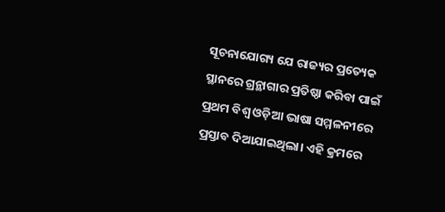ସୂଚନାଯୋଗ୍ୟ ଯେ ରାଜ୍ୟର ପ୍ରତ୍ୟେକ ସ୍ଥାନରେ ଗ୍ରନ୍ଥାଗାର ପ୍ରତିଷ୍ଠା କରିବା ପାଇଁ ପ୍ରଥମ ବିଶ୍ବ ଓଡ଼ିଆ ଭାଷା ସମ୍ମଳନୀରେ ପ୍ରସ୍ତାବ ଦିଆଯାଇଥିଲା। ଏହି କ୍ରମରେ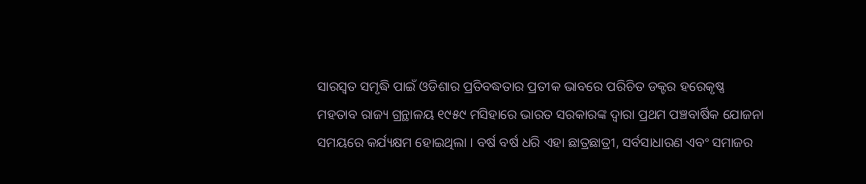ସାରସ୍ବତ ସମୃଦ୍ଧି ପାଇଁ ଓଡିଶାର ପ୍ରତିବଦ୍ଧତାର ପ୍ରତୀକ ଭାବରେ ପରିଚିତ ଡକ୍ଟର ହରେକୃଷ୍ଣ ମହତାବ ରାଜ୍ୟ ଗ୍ରନ୍ଥାଳୟ ୧୯୫୯ ମସିହାରେ ଭାରତ ସରକାରଙ୍କ ଦ୍ବାରା ପ୍ରଥମ ପଞ୍ଚବାର୍ଷିକ ଯୋଜନା ସମୟରେ କର୍ଯ୍ୟକ୍ଷମ ହୋଇଥିଲା । ବର୍ଷ ବର୍ଷ ଧରି ଏହା ଛାତ୍ରଛାତ୍ରୀ, ସର୍ବସାଧାରଣ ଏବଂ ସମାଜର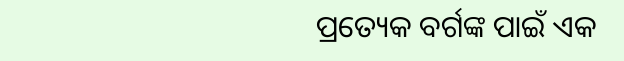ପ୍ରତ୍ୟେକ ବର୍ଗଙ୍କ ପାଇଁ ଏକ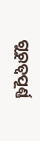ଗୁରୁତ୍ବପୂର୍ଣ୍ଣ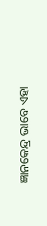ଜ୍ଞାନକେନ୍ଦ୍ର ଭାବେ ଏହା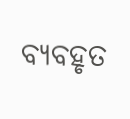ବ୍ୟବହୃତ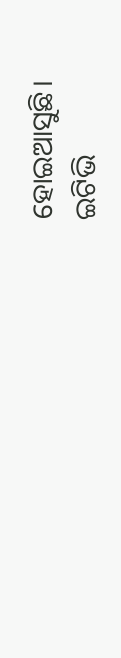ହୋଇଆସୁଛି।
ଇଟିଭି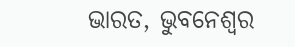ଭାରତ, ଭୁବନେଶ୍ବର